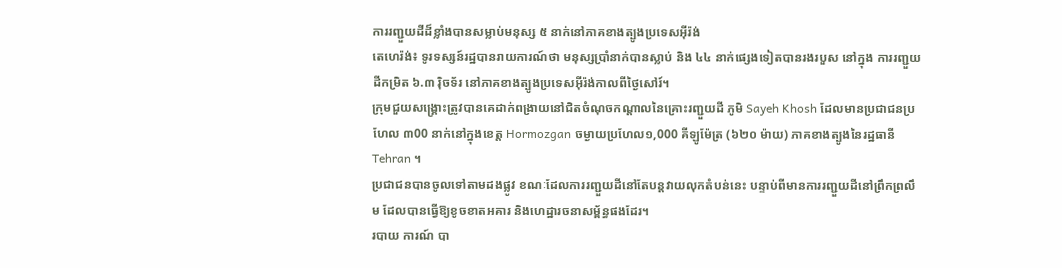ការរញ្ជួយដីដ៏ខ្លាំងបានសម្លាប់មនុស្ស ៥ នាក់នៅភាគខាងត្បូងប្រទេសអ៊ីរ៉ង់
តេហេរ៉ង់៖ ទូរទស្សន៍រដ្ឋបានរាយការណ៍ថា មនុស្សប្រាំនាក់បានស្លាប់ និង ៤៤ នាក់ផ្សេងទៀតបានរងរបួស នៅក្នុង ការរញ្ជួយដីកម្រិត ៦.៣ រ៉ិចទ័រ នៅភាគខាងត្បូងប្រទេសអ៊ីរ៉ង់កាលពីថ្ងៃសៅរ៍។
ក្រុមជួយសង្គ្រោះត្រូវបានគេដាក់ពង្រាយនៅជិតចំណុចកណ្តាលនៃគ្រោះរញ្ជួយដី ភូមិ Sayeh Khosh ដែលមានប្រជាជនប្រហែល ៣00 នាក់នៅក្នុងខេត្ត Hormozgan ចម្ងាយប្រហែល១,000 គីឡូម៉ែត្រ (៦២០ ម៉ាយ) ភាគខាងត្បូងនៃរដ្ឋធានី Tehran ។
ប្រជាជនបានចូលទៅតាមដងផ្លូវ ខណៈដែលការរញ្ជួយដីនៅតែបន្តវាយលុកតំបន់នេះ បន្ទាប់ពីមានការរញ្ជួយដីនៅព្រឹកព្រលឹម ដែលបានធ្វើឱ្យខូចខាតអគារ និងហេដ្ឋារចនាសម្ព័ន្ធផងដែរ។
របាយ ការណ៍ បា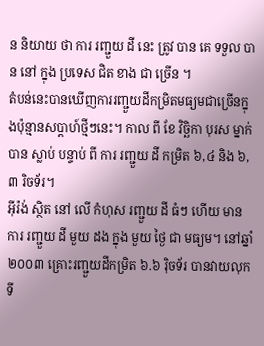ន និយាយ ថា ការ រញ្ជួយ ដី នេះ ត្រូវ បាន គេ ទទួល បាន នៅ ក្នុង ប្រទេស ជិត ខាង ជា ច្រើន ។
តំបន់នេះបានឃើញការរញ្ជួយដីកម្រិតមធ្យមជាច្រើនក្នុងប៉ុន្មានសប្តាហ៍ថ្មីៗនេះ។ កាល ពី ខែ វិច្ឆិកា បុរស ម្នាក់ បាន ស្លាប់ បន្ទាប់ ពី ការ រញ្ជួយ ដី កម្រិត ៦,៤ និង ៦,៣ រិចទ័រ។
អ៊ីរ៉ង់ ស្ថិត នៅ លើ កំហុស រញ្ជួយ ដី ធំៗ ហើយ មាន ការ រញ្ជួយ ដី មួយ ដង ក្នុង មួយ ថ្ងៃ ជា មធ្យម។ នៅឆ្នាំ ២០០៣ គ្រោះរញ្ជួយដីកម្រិត ៦.៦ រ៉ិចទ័រ បានវាយលុកទី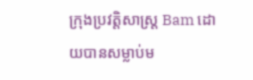ក្រុងប្រវត្តិសាស្ត្រ Bam ដោយបានសម្លាប់ម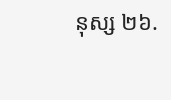នុស្ស ២៦.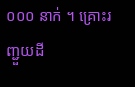០០០ នាក់ ។ គ្រោះរញ្ជួយដី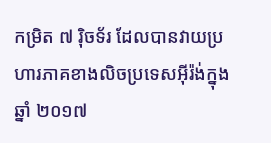កម្រិត ៧ រ៉ិចទ័រ ដែលបានវាយប្រហារភាគខាងលិចប្រទេសអ៊ីរ៉ង់ក្នុងឆ្នាំ ២០១៧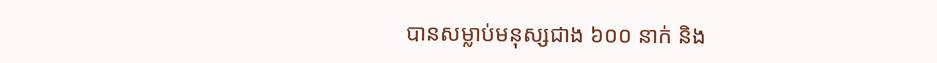បានសម្លាប់មនុស្សជាង ៦០០ នាក់ និង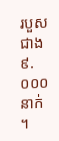របួសជាង ៩.០០០ នាក់ ។